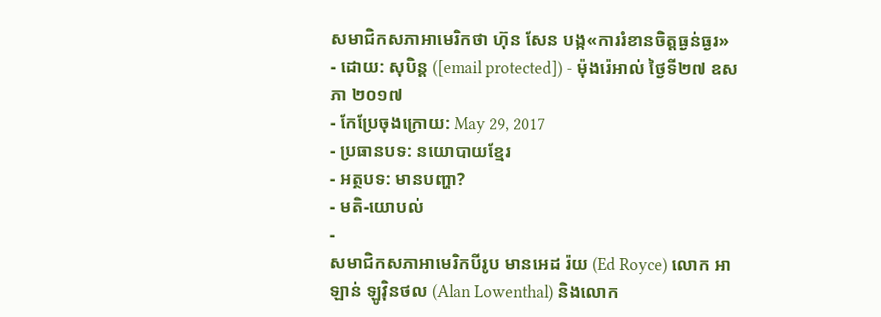សមាជិកសភាអាមេរិកថា ហ៊ុន សែន បង្ក«ការរំខានចិត្តធ្ងន់ធ្ងរ»
- ដោយ: សុបិន្ដ ([email protected]) - ម៉ុងរ៉េអាល់ ថ្ងៃទី២៧ ឧសភា ២០១៧
- កែប្រែចុងក្រោយ: May 29, 2017
- ប្រធានបទ: នយោបាយខ្មែរ
- អត្ថបទ: មានបញ្ហា?
- មតិ-យោបល់
-
សមាជិកសភាអាមេរិកបីរូប មានអេដ រ៉យ (Ed Royce) លោក អាឡាន់ ឡូវ៉ិនថល (Alan Lowenthal) និងលោក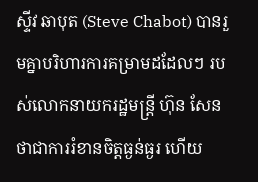ស្ទីវ ឆាបុត (Steve Chabot) បានរួមគ្នាបរិហារការគម្រាមដដែលៗ របស់លោកនាយករដ្ឋមន្ត្រី ហ៊ុន សែន ថាជាការរំខានចិត្តធ្ងន់ធ្ងរ ហើយ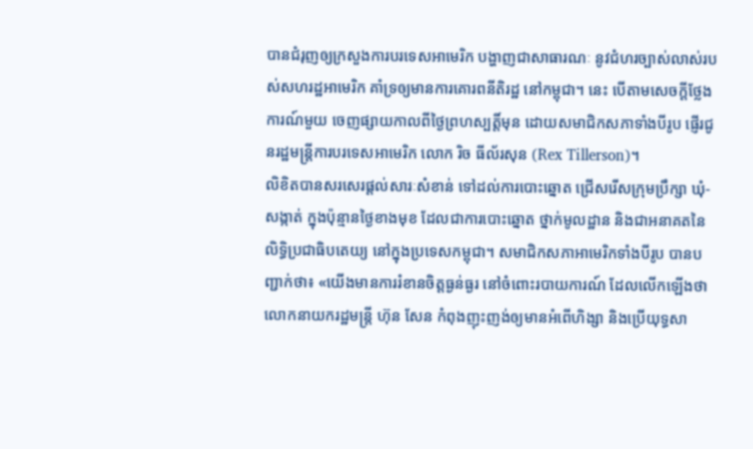បានជំរុញឲ្យក្រសួងការបរទេសអាមេរិក បង្ហាញជាសាធារណៈ នូវជំហរច្បាស់លាស់របស់សហរដ្ឋអាមេរិក គាំទ្រឲ្យមានការគោរពនីតិរដ្ឋ នៅកម្ពុជា។ នេះ បើតាមសេចក្ដីថ្លែងការណ៍មួយ ចេញផ្សាយកាលពីថ្ងៃព្រហស្បត្តិ៍មុន ដោយសមាជិកសភាទាំងបីរូប ផ្ញើរជូនរដ្ឋមន្ត្រីការបរទេសអាមេរិក លោក រិច ធីល័រសុន (Rex Tillerson)។
លិខិតបានសរសេរផ្ដល់សារៈសំខាន់ ទៅដល់ការបោះឆ្នោត ជ្រើសរើសក្រុមប្រឹក្សា ឃុំ-សង្កាត់ ក្នុងប៉ុន្មានថ្ងៃខាងមុខ ដែលជាការបោះឆ្នោត ថ្នាក់មូលដ្ឋាន និងជាអនាគតនៃលិទ្ធិប្រជាធិបតេយ្យ នៅក្នុងប្រទេសកម្ពុជា។ សមាជិកសភាអាមេរិកទាំងបីរូប បានបញ្ជាក់ថា៖ «យើងមានការរំខានចិត្តធ្ងន់ធ្ងរ នៅចំពោះរបាយការណ៍ ដែលលើកឡើងថា លោកនាយករដ្ឋមន្ត្រី ហ៊ុន សែន កំពុងញុះញង់ឲ្យមានអំពើហិង្សា និងប្រើយុទ្ធសា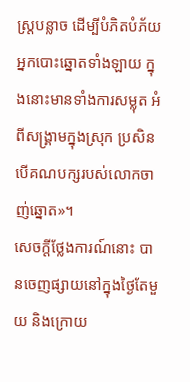ស្ត្របន្លាច ដើម្បីបំភិតបំភ័យអ្នកបោះឆ្នោតទាំងឡាយ ក្នុងនោះមានទាំងការសម្លុត អំពីសង្គ្រាមក្នុងស្រុក ប្រសិនបើគណបក្សរបស់លោកចាញ់ឆ្នោត»។
សេចក្ដីថ្លែងការណ៍នោះ បានចេញផ្សាយនៅក្នុងថ្ងៃតែមួយ និងក្រោយ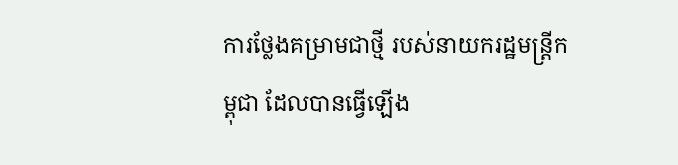ការថ្លែងគម្រាមជាថ្មី របស់នាយករដ្ឋមន្ត្រីកម្ពុជា ដែលបានធ្វើឡើង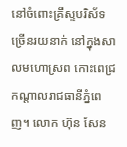នៅចំពោះគ្រឹស្ទបរិស័ទច្រើនរយនាក់ នៅក្នុងសាលមហោស្រព កោះពេជ្រ កណ្ដាលរាជធានីភ្នំពេញ។ លោក ហ៊ុន សែន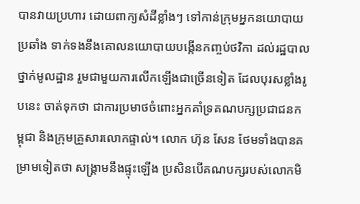បានវាយប្រហារ ដោយពាក្យសំដីខ្លាំងៗ ទៅកាន់ក្រុមអ្នកនយោបាយប្រឆាំង ទាក់ទងនឹងគោលនយោបាយបង្កើនកញ្ចប់ថវិកា ដល់រដ្ឋបាលថ្នាក់មូលដ្ឋាន រួមជាមួយការលើកឡើងជាច្រើនទៀត ដែលបុរសខ្លាំងរូបនេះ ចាត់ទុកថា ជាការប្រមាថចំពោះអ្នកគាំទ្រគណបក្សប្រជាជនកម្ពុជា និងក្រុមគ្រួសារលោកផ្ទាល់។ លោក ហ៊ុន សែន ថែមទាំងបានគម្រាមទៀតថា សង្គ្រាមនឹងផ្ទុះឡើង ប្រសិនបើគណបក្សរបស់លោកមិ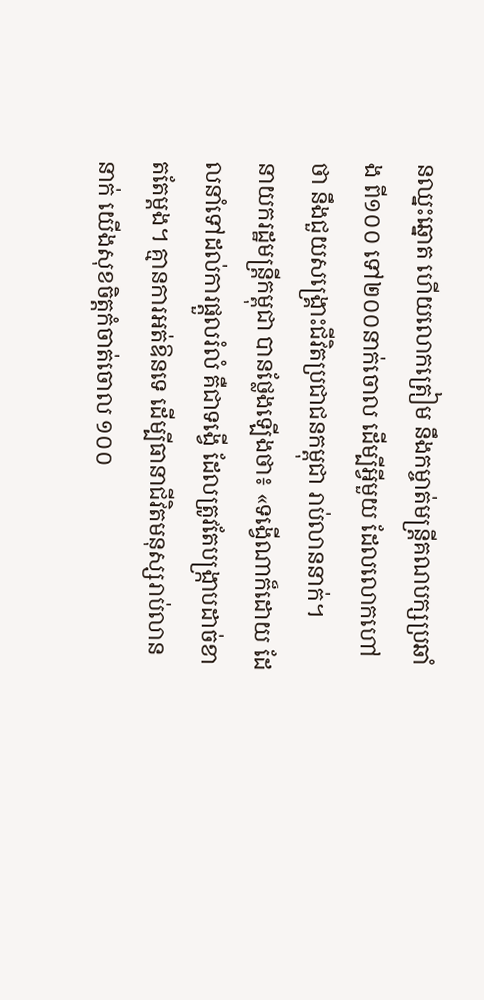នឈ្នះឆ្នោត ហើយលោកត្រៀម នឹងកម្ចាត់មន្ត្រីគណបក្សប្រឆាំង ពី១០០ ទៅ២០០នាក់ចោល ដើម្បីអ្វីមួយ ដែលលោកហៅថា នឹងជួយសង្គ្រោះជីវិតប្រជាជនកម្ពុជា រាប់លាននាក់។
នាយករដ្ឋមន្ត្រីកម្ពុជា បានថ្លែងឡើងថា៖ «ទង្វើណាក៏ដោយ ដែលនាំទៅដល់ការផ្តួលរំលំ គឺជាទង្វើ ដែលត្រូវតែបង្រ្កាបដាច់ខាតតែម្តង។ គ្មានការអត់ឱនទេ ដើម្បីធានាជីវិតមនុស្សរាប់លាននាក់ យើងសុខចិត្តកំចាត់ចោល ១០០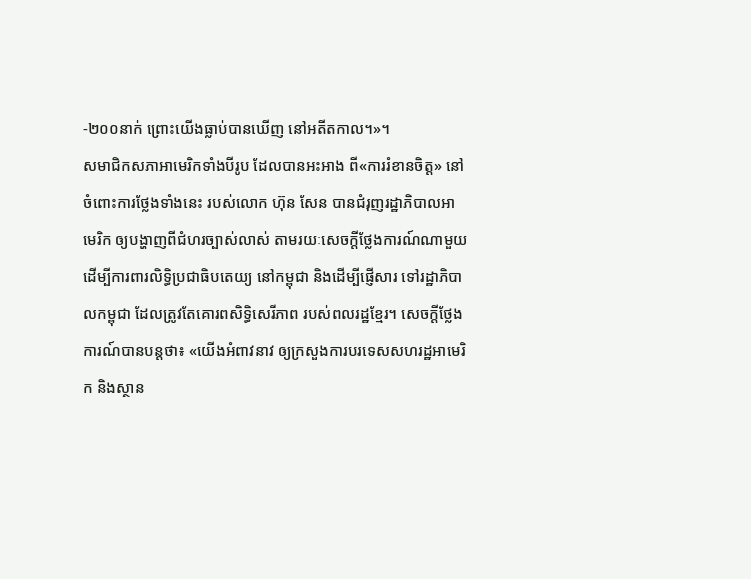-២០០នាក់ ព្រោះយើងធ្លាប់បានឃើញ នៅអតីតកាល។»។
សមាជិកសភាអាមេរិកទាំងបីរូប ដែលបានអះអាង ពី«ការរំខានចិត្ត» នៅចំពោះការថ្លែងទាំងនេះ របស់លោក ហ៊ុន សែន បានជំរុញរដ្ឋាភិបាលអាមេរិក ឲ្យបង្ហាញពីជំហរច្បាស់លាស់ តាមរយៈសេចក្ដីថ្លែងការណ៍ណាមួយ ដើម្បីការពារលិទ្ធិប្រជាធិបតេយ្យ នៅកម្ពុជា និងដើម្បីផ្ញើសារ ទៅរដ្ឋាភិបាលកម្ពុជា ដែលត្រូវតែគោរពសិទ្ធិសេរីភាព របស់ពលរដ្ឋខ្មែរ។ សេចក្ដីថ្លែងការណ៍បានបន្តថា៖ «យើងអំពាវនាវ ឲ្យក្រសួងការបរទេសសហរដ្ឋអាមេរិក និងស្ថាន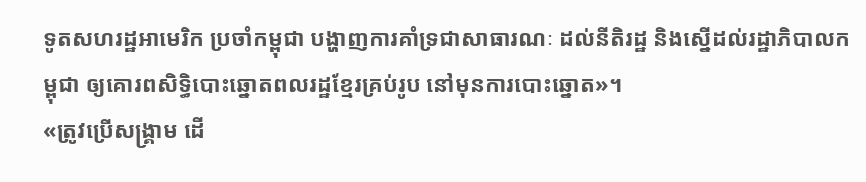ទូតសហរដ្ឋអាមេរិក ប្រចាំកម្ពុជា បង្ហាញការគាំទ្រជាសាធារណៈ ដល់នីតិរដ្ឋ និងស្នើដល់រដ្ឋាភិបាលកម្ពុជា ឲ្យគោរពសិទ្ធិបោះឆ្នោតពលរដ្ឋខ្មែរគ្រប់រូប នៅមុនការបោះឆ្នោត»។
«ត្រូវប្រើសង្គ្រាម ដើ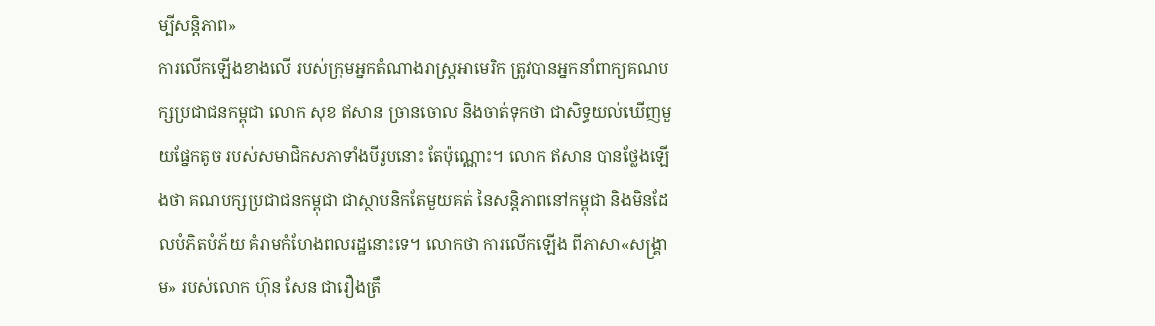ម្បីសន្តិភាព»
ការលើកឡើងខាងលើ របស់ក្រុមអ្នកតំណាងរាស្ត្រអាមេរិក ត្រូវបានអ្នកនាំពាក្យគណបក្សប្រជាជនកម្ពុជា លោក សុខ ឥសាន ច្រានចោល និងចាត់ទុកថា ជាសិទ្ធយល់ឃើញមួយផ្នែកតូច របស់សមាជិកសភាទាំងបីរូបនោះ តែប៉ុណ្ណោះ។ លោក ឥសាន បានថ្លែងឡើងថា គណបក្សប្រជាជនកម្ពុជា ជាស្ថាបនិកតែមួយគត់ នៃសន្ដិភាពនៅកម្ពុជា និងមិនដែលបំភិតបំភ័យ គំរាមកំហែងពលរដ្ឋនោះទេ។ លោកថា ការលើកឡើង ពីភាសា«សង្គ្រាម» របស់លោក ហ៊ុន សែន ជារឿងត្រឹ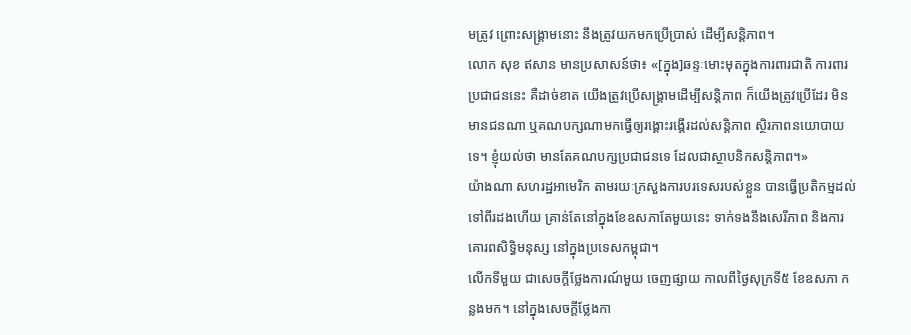មត្រូវ ព្រោះសង្គ្រាមនោះ នឹងត្រូវយកមកប្រើប្រាស់ ដើម្បីសន្តិភាព។
លោក សុខ ឥសាន មានប្រសាសន៍ថា៖ «[ក្នុង]ឆន្ទៈមោះមុតក្នុងការពារជាតិ ការពារប្រជាជននេះ គឺដាច់ខាត យើងត្រូវប្រើសង្គ្រាមដើម្បីសន្ដិភាព ក៏យើងត្រូវប្រើដែរ មិនមានជនណា ឬគណបក្សណាមកធ្វើឲ្យរង្គោះរង្គើរដល់សន្ដិភាព ស្ថិរភាពនយោបាយទេ។ ខ្ញុំយល់ថា មានតែគណបក្សប្រជាជនទេ ដែលជាស្ថាបនិកសន្ដិភាព។»
យ៉ាងណា សហរដ្ឋអាមេរិក តាមរយៈក្រសួងការបរទេសរបស់ខ្លួន បានធ្វើប្រតិកម្មដល់ទៅពីរដងហើយ គ្រាន់តែនៅក្នុងខែឧសភាតែមួយនេះ ទាក់ទងនឹងសេរីភាព និងការគោរពសិទ្ធិមនុស្ស នៅក្នុងប្រទេសកម្ពុជា។
លើកទីមួយ ជាសេចក្ដីថ្លែងការណ៍មួយ ចេញផ្សាយ កាលពីថ្ងៃសុក្រទី៥ ខែឧសភា កន្លងមក។ នៅក្នុងសេចក្ដីថ្លែងកា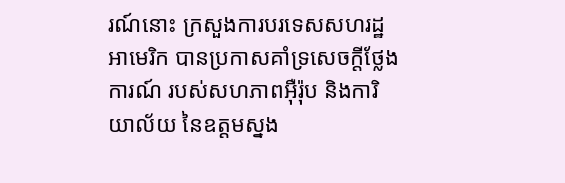រណ៍នោះ ក្រសួងការបរទេសសហរដ្ឋអាមេរិក បានប្រកាសគាំទ្រសេចក្ដីថ្លែងការណ៍ របស់សហភាពអ៊ឺរ៉ុប និងការិយាល័យ នៃឧត្ដមស្នង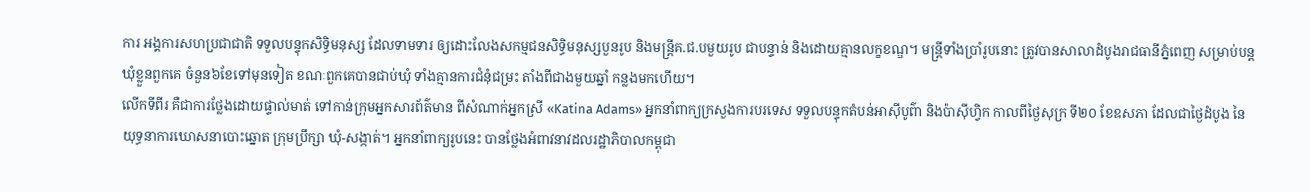ការ អង្គការសហប្រជាជាតិ ទទួលបន្ទុកសិទ្ធិមនុស្ស ដែលទាមទារ ឲ្យដោះលែងសកម្មជនសិទ្ធិមនុស្សបួនរូប និងមន្ត្រីគ.ជ.បមួយរូប ជាបន្ទាន់ និងដោយគ្មានលក្ខខណ្ឌ។ មន្ត្រីទាំងប្រាំរូបនោះ ត្រូវបានសាលាដំបូងរាជធានីភ្នំពេញ សម្រាប់បន្តឃុំខ្លួនពួកគេ ចំនួន៦ខែទៅមុនទៀត ខណៈពួកគេបានជាប់ឃុំ ទាំងគ្មានការជំនុំជម្រះ តាំងពីជាងមួយឆ្នាំ កន្លងមកហើយ។
លើកទីពីរ គឺជាការថ្លែងដោយផ្ទាល់មាត់ ទៅកាន់ក្រុមអ្នកសារព័ត៌មាន ពីសំណាក់អ្នកស្រី «Katina Adams» អ្នកនាំពាក្យក្រសួងការបរទេស ទទួលបន្ទុកតំបន់អាស៊ីបូព៌ា និងប៉ាស៊ីហ្វិក កាលពីថ្ងៃសុក្រ ទី២០ ខែឧសភា ដែលជាថ្ងៃដំបូង នៃយុទ្ធនាការឃោសនាបោះឆ្នោត ក្រុមប្រឹក្សា ឃុំ-សង្កាត់។ អ្នកនាំពាក្យរូបនេះ បានថ្លែងអំពាវនាវដលរដ្ឋាភិបាលកម្ពុជា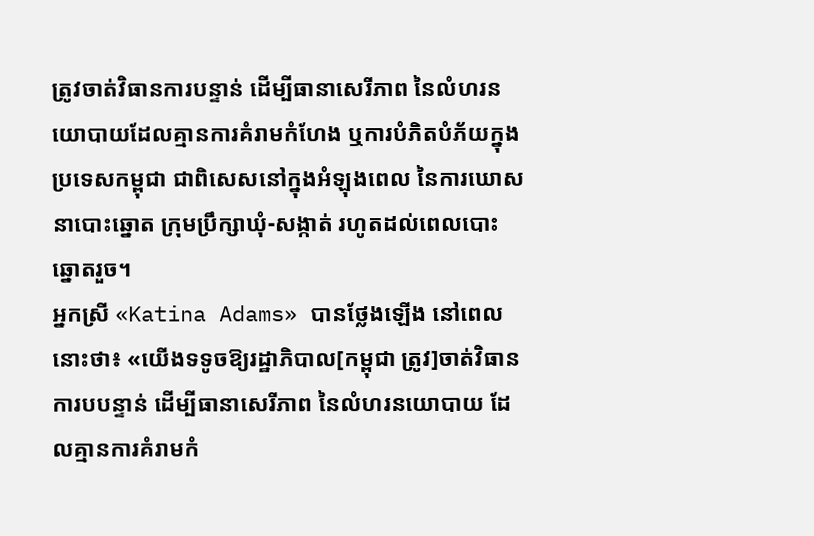ត្រូវចាត់វិធានការបន្ទាន់ ដើម្បីធានាសេរីភាព នៃលំហរនយោបាយដែលគ្មានការគំរាមកំហែង ឬការបំភិតបំភ័យក្នុងប្រទេសកម្ពុជា ជាពិសេសនៅក្នុងអំឡុងពេល នៃការឃោសនាបោះឆ្នោត ក្រុមប្រឹក្សាឃុំ-សង្កាត់ រហូតដល់ពេលបោះឆ្នោតរួច។
អ្នកស្រី «Katina Adams» បានថ្លែងឡើង នៅពេលនោះថា៖ «យើងទទូចឱ្យរដ្ឋាភិបាល[កម្ពុជា ត្រូវ]ចាត់វិធានការបបន្ទាន់ ដើម្បីធានាសេរីភាព នៃលំហរនយោបាយ ដែលគ្មានការគំរាមកំ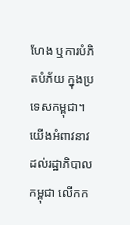ហែង ឬការបំភិតបំភ័យ ក្នុងប្រទេសកម្ពុជា។ យើងអំពាវនាវដល់រដ្ឋាភិបាលកម្ពុជា លើកក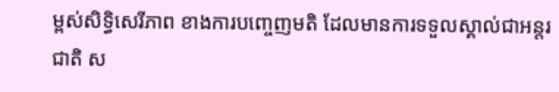ម្ពស់សិទ្ធិសេរីភាព ខាងការបញ្ចេញមតិ ដែលមានការទទួលស្គាល់ជាអន្តរជាតិ ស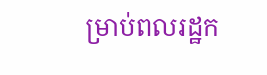ម្រាប់ពលរដ្ឋក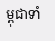ម្ពុជាទាំ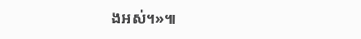ងអស់។»៕